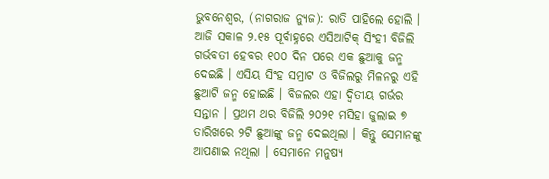ଭୁବନେଶ୍ୱର, (ନାଗରାଜ ନ୍ୟୁଜ): ରାତି ପାହିଲେ ହୋଲି । ଆଜି ସକାଳ ୨.୧୫ ପୂର୍ବାହ୍ନରେ ଏସିଆଟିକ୍ ସିଂହୀ ବିଜିଲି ଗର୍ଭବତୀ ହେବର ୧୦୦ ଦିନ ପରେ ଏକ ଛୁଆକୁ ଜନ୍ମ ଦେଇଛି । ଏସିୟ ସିଂହ ସମ୍ରାଟ ଓ ବିଜିଲରୁ ମିଳନରୁ ଏହି ଛୁଆଟି ଜନ୍ମ ହୋଇଛି । ବିଜଲର ଏହା ଦ୍ୱିତୀୟ ଗର୍ଭର ସନ୍ତାନ । ପ୍ରଥମ ଥର ବିଜିଲି ୨୦୨୧ ମସିହା ଜୁଲାଇ ୭ ତାରିଖରେ ୨ଟି ଛୁଆଙ୍କୁ ଜନ୍ମ ଦେଇଥିଲା । କିନ୍ତୁ ସେମାନଙ୍କୁ ଆପଣାଇ ନଥିଲା । ସେମାନେ ମନୁଷ୍ୟ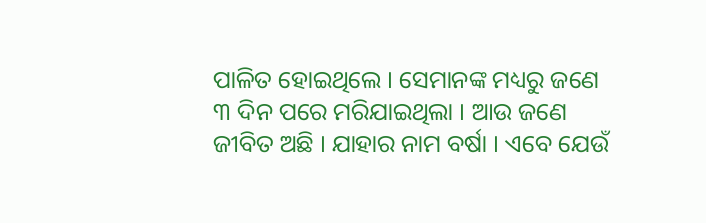ପାଳିତ ହୋଇଥିଲେ । ସେମାନଙ୍କ ମଧ୍ୟରୁ ଜଣେ ୩ ଦିନ ପରେ ମରିଯାଇଥିଲା । ଆଉ ଜଣେ ଜୀବିତ ଅଛି । ଯାହାର ନାମ ବର୍ଷା । ଏବେ ଯେଉଁ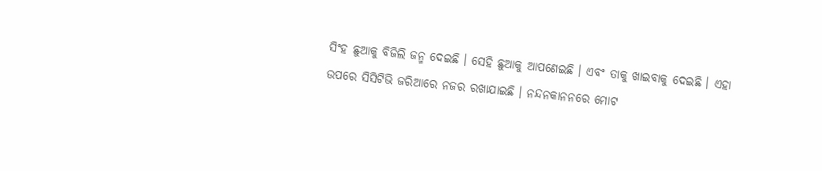ସିଂହ ଛୁଆକୁ ବିଜିଲି ଜନ୍ମ ଦେଇଛି । ସେହି ଛୁଆକୁ ଆପଣେଇଛି । ଏବଂ ତାକୁ ଖାଇବାକୁ ଦେଇଛି । ଏହା ଉପରେ ସିସିଟିଭି ଜରିଆରେ ନଜର ରଖାଯାଇଛି । ନନ୍ଦନକାନନରେ ମୋଟ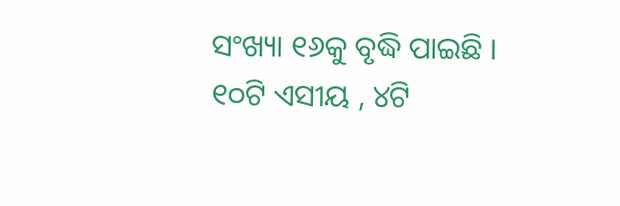ସଂଖ୍ୟା ୧୬କୁ ବୃଦ୍ଧି ପାଇଛି । ୧୦ଟି ଏସୀୟ , ୪ଟି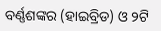ବର୍ଣ୍ଣଶଙ୍କର (ହାଇବ୍ରିଡ) ଓ ୨ଟି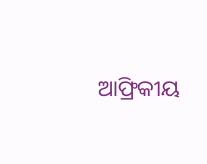ଆଫ୍ରିକୀୟ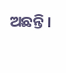ଅଛନ୍ତି ।